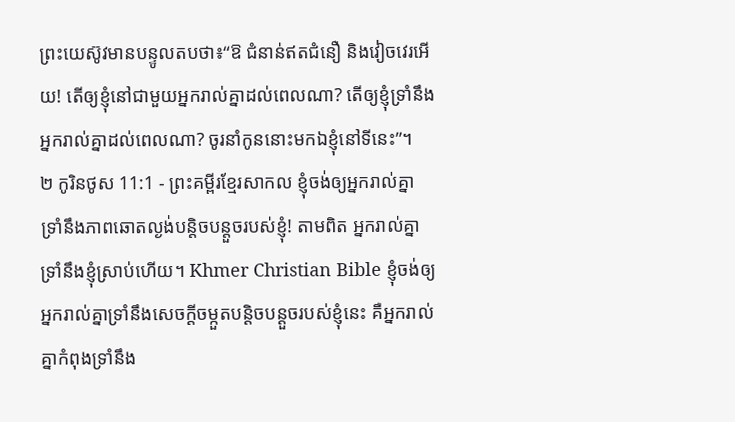ព្រះយេស៊ូវមានបន្ទូលតបថា៖“ឱ ជំនាន់ឥតជំនឿ និងវៀចវេរអើយ! តើឲ្យខ្ញុំនៅជាមួយអ្នករាល់គ្នាដល់ពេលណា? តើឲ្យខ្ញុំទ្រាំនឹងអ្នករាល់គ្នាដល់ពេលណា? ចូរនាំកូននោះមកឯខ្ញុំនៅទីនេះ”។
២ កូរិនថូស 11:1 - ព្រះគម្ពីរខ្មែរសាកល ខ្ញុំចង់ឲ្យអ្នករាល់គ្នាទ្រាំនឹងភាពឆោតល្ងង់បន្តិចបន្តួចរបស់ខ្ញុំ! តាមពិត អ្នករាល់គ្នាទ្រាំនឹងខ្ញុំស្រាប់ហើយ។ Khmer Christian Bible ខ្ញុំចង់ឲ្យអ្នករាល់គ្នាទ្រាំនឹងសេចក្ដីចម្កួតបន្ដិចបន្ដួចរបស់ខ្ញុំនេះ គឺអ្នករាល់គ្នាកំពុងទ្រាំនឹង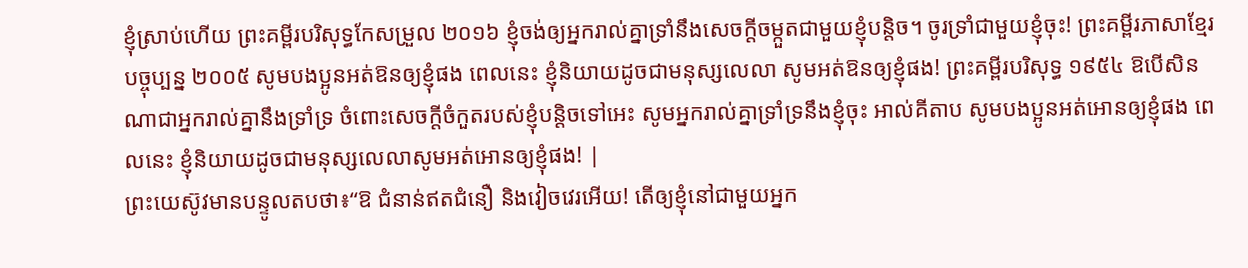ខ្ញុំស្រាប់ហើយ ព្រះគម្ពីរបរិសុទ្ធកែសម្រួល ២០១៦ ខ្ញុំចង់ឲ្យអ្នករាល់គ្នាទ្រាំនឹងសេចក្តីចម្កួតជាមួយខ្ញុំបន្តិច។ ចូរទ្រាំជាមួយខ្ញុំចុះ! ព្រះគម្ពីរភាសាខ្មែរបច្ចុប្បន្ន ២០០៥ សូមបងប្អូនអត់ឱនឲ្យខ្ញុំផង ពេលនេះ ខ្ញុំនិយាយដូចជាមនុស្សលេលា សូមអត់ឱនឲ្យខ្ញុំផង! ព្រះគម្ពីរបរិសុទ្ធ ១៩៥៤ ឱបើសិនណាជាអ្នករាល់គ្នានឹងទ្រាំទ្រ ចំពោះសេចក្ដីចំកួតរបស់ខ្ញុំបន្តិចទៅអេះ សូមអ្នករាល់គ្នាទ្រាំទ្រនឹងខ្ញុំចុះ អាល់គីតាប សូមបងប្អូនអត់អោនឲ្យខ្ញុំផង ពេលនេះ ខ្ញុំនិយាយដូចជាមនុស្សលេលាសូមអត់អោនឲ្យខ្ញុំផង! |
ព្រះយេស៊ូវមានបន្ទូលតបថា៖“ឱ ជំនាន់ឥតជំនឿ និងវៀចវេរអើយ! តើឲ្យខ្ញុំនៅជាមួយអ្នក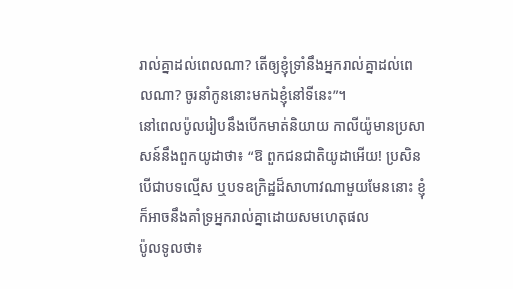រាល់គ្នាដល់ពេលណា? តើឲ្យខ្ញុំទ្រាំនឹងអ្នករាល់គ្នាដល់ពេលណា? ចូរនាំកូននោះមកឯខ្ញុំនៅទីនេះ”។
នៅពេលប៉ូលរៀបនឹងបើកមាត់និយាយ កាលីយ៉ូមានប្រសាសន៍នឹងពួកយូដាថា៖ “ឱ ពួកជនជាតិយូដាអើយ! ប្រសិនបើជាបទល្មើស ឬបទឧក្រិដ្ឋដ៏សាហាវណាមួយមែននោះ ខ្ញុំក៏អាចនឹងគាំទ្រអ្នករាល់គ្នាដោយសមហេតុផល
ប៉ូលទូលថា៖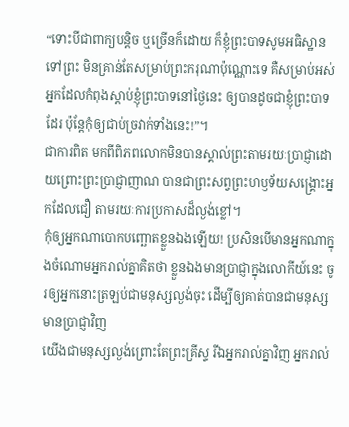“ទោះបីជាពាក្យបន្តិច ឬច្រើនក៏ដោយ ក៏ខ្ញុំព្រះបាទសូមអធិស្ឋានទៅព្រះ មិនគ្រាន់តែសម្រាប់ព្រះករុណាប៉ុណ្ណោះទេ គឺសម្រាប់អស់អ្នកដែលកំពុងស្ដាប់ខ្ញុំព្រះបាទនៅថ្ងៃនេះ ឲ្យបានដូចជាខ្ញុំព្រះបាទដែរ ប៉ុន្តែកុំឲ្យជាប់ច្រវាក់ទាំងនេះ!”។
ជាការពិត មកពីពិភពលោកមិនបានស្គាល់ព្រះតាមរយៈប្រាជ្ញាដោយព្រោះព្រះប្រាជ្ញាញាណ បានជាព្រះសព្វព្រះហឫទ័យសង្គ្រោះអ្នកដែលជឿ តាមរយៈការប្រកាសដ៏ល្ងង់ខ្លៅ។
កុំឲ្យអ្នកណាបោកបញ្ឆោតខ្លួនឯងឡើយ! ប្រសិនបើមានអ្នកណាក្នុងចំណោមអ្នករាល់គ្នាគិតថា ខ្លួនឯងមានប្រាជ្ញាក្នុងលោកីយ៍នេះ ចូរឲ្យអ្នកនោះត្រឡប់ជាមនុស្សល្ងង់ចុះ ដើម្បីឲ្យគាត់បានជាមនុស្សមានប្រាជ្ញាវិញ
យើងជាមនុស្សល្ងង់ព្រោះតែព្រះគ្រីស្ទ រីឯអ្នករាល់គ្នាវិញ អ្នករាល់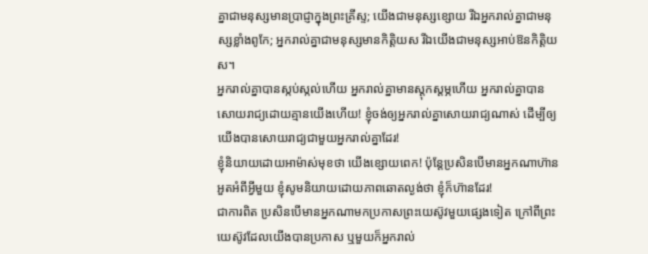គ្នាជាមនុស្សមានប្រាជ្ញាក្នុងព្រះគ្រីស្ទ; យើងជាមនុស្សខ្សោយ រីឯអ្នករាល់គ្នាជាមនុស្សខ្លាំងពូកែ; អ្នករាល់គ្នាជាមនុស្សមានកិត្តិយស រីឯយើងជាមនុស្សអាប់ឱនកិត្តិយស។
អ្នករាល់គ្នាបានស្កប់ស្កល់ហើយ អ្នករាល់គ្នាមានស្ដុកស្ដម្ភហើយ អ្នករាល់គ្នាបានសោយរាជ្យដោយគ្មានយើងហើយ! ខ្ញុំចង់ឲ្យអ្នករាល់គ្នាសោយរាជ្យណាស់ ដើម្បីឲ្យយើងបានសោយរាជ្យជាមួយអ្នករាល់គ្នាដែរ!
ខ្ញុំនិយាយដោយអាម៉ាស់មុខថា យើងខ្សោយពេក! ប៉ុន្តែប្រសិនបើមានអ្នកណាហ៊ានអួតអំពីអ្វីមួយ ខ្ញុំសូមនិយាយដោយភាពឆោតល្ងង់ថា ខ្ញុំក៏ហ៊ានដែរ!
ជាការពិត ប្រសិនបើមានអ្នកណាមកប្រកាសព្រះយេស៊ូវមួយផ្សេងទៀត ក្រៅពីព្រះយេស៊ូវដែលយើងបានប្រកាស ឬមួយក៏អ្នករាល់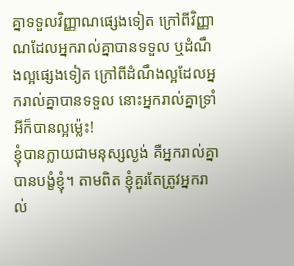គ្នាទទួលវិញ្ញាណផ្សេងទៀត ក្រៅពីវិញ្ញាណដែលអ្នករាល់គ្នាបានទទួល ឬដំណឹងល្អផ្សេងទៀត ក្រៅពីដំណឹងល្អដែលអ្នករាល់គ្នាបានទទួល នោះអ្នករាល់គ្នាទ្រាំអីក៏បានល្អម្ល៉េះ!
ខ្ញុំបានក្លាយជាមនុស្សល្ងង់ គឺអ្នករាល់គ្នាបានបង្ខំខ្ញុំ។ តាមពិត ខ្ញុំគួរតែត្រូវអ្នករាល់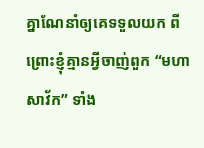គ្នាណែនាំឲ្យគេទទួលយក ពីព្រោះខ្ញុំគ្មានអ្វីចាញ់ពួក “មហាសាវ័ក” ទាំង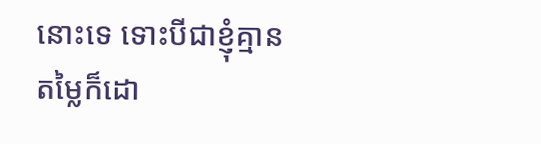នោះទេ ទោះបីជាខ្ញុំគ្មានតម្លៃក៏ដោ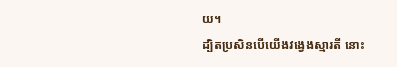យ។
ដ្បិតប្រសិនបើយើងវង្វេងស្មារតី នោះ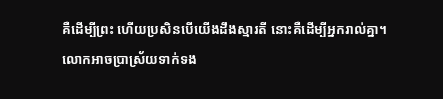គឺដើម្បីព្រះ ហើយប្រសិនបើយើងដឹងស្មារតី នោះគឺដើម្បីអ្នករាល់គ្នា។
លោកអាចប្រាស្រ័យទាក់ទង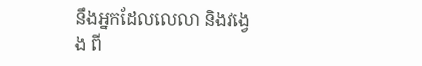នឹងអ្នកដែលលេលា និងវង្វេង ពី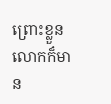ព្រោះខ្លួនលោកក៏មាន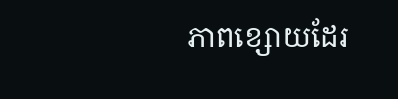ភាពខ្សោយដែរ